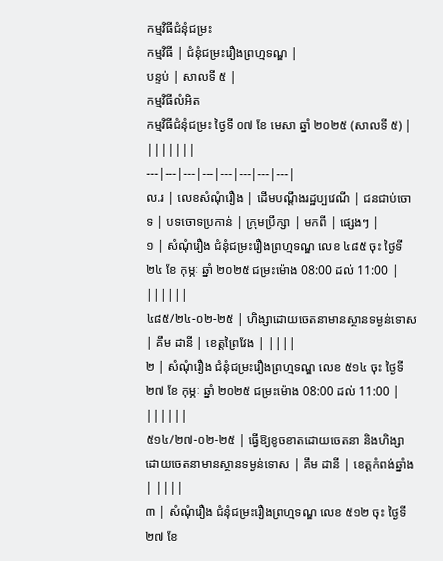កម្មវិធីជំនុំជម្រះ
កម្មវិធី | ជំនុំជម្រះរឿងព្រហ្មទណ្ឌ |
បន្ទប់ | សាលទី ៥ |
កម្មវិធីលំអិត
កម្មវិធីជំនុំជម្រះ ថ្ងៃទី ០៧ ខែ មេសា ឆ្នាំ ២០២៥ (សាលទី ៥) | |||||||
---|---|---|---|---|---|---|---|
ល.រ | លេខសំណុំរឿង | ដើមបណ្តឹងរដ្ឋប្បវេណី | ជនជាប់ចោទ | បទចោទប្រកាន់ | ក្រុមប្រឹក្សា | មកពី | ផ្សេងៗ |
១ | សំណុំរឿង ជំនុំជម្រះរឿងព្រហ្មទណ្ឌ លេខ ៤៨៥ ចុះ ថ្ងៃទី ២៤ ខែ កុម្ភៈ ឆ្នាំ ២០២៥ ជម្រះម៉ោង 08:00 ដល់ 11:00 | ||||||
៤៨៥/២៤-០២-២៥ | ហិង្សាដោយចេតនាមានស្ថានទម្ងន់ទោស | គឹម ដានី | ខេត្តព្រៃវែង | ||||
២ | សំណុំរឿង ជំនុំជម្រះរឿងព្រហ្មទណ្ឌ លេខ ៥១៤ ចុះ ថ្ងៃទី ២៧ ខែ កុម្ភៈ ឆ្នាំ ២០២៥ ជម្រះម៉ោង 08:00 ដល់ 11:00 | ||||||
៥១៤/២៧-០២-២៥ | ធ្វើឱ្យខូចខាតដោយចេតនា និងហិង្សាដោយចេតនាមានស្ថានទម្ងន់ទោស | គឹម ដានី | ខេត្តកំពង់ឆ្នាំង | ||||
៣ | សំណុំរឿង ជំនុំជម្រះរឿងព្រហ្មទណ្ឌ លេខ ៥១២ ចុះ ថ្ងៃទី ២៧ ខែ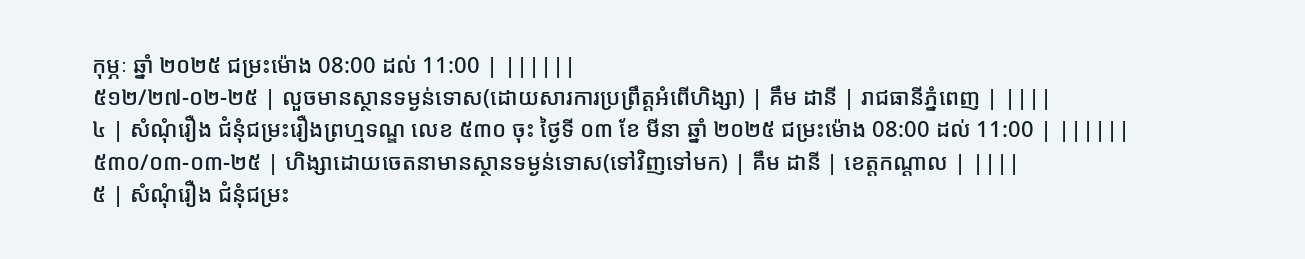កុម្ភៈ ឆ្នាំ ២០២៥ ជម្រះម៉ោង 08:00 ដល់ 11:00 | ||||||
៥១២/២៧-០២-២៥ | លួចមានស្ថានទម្ងន់ទោស(ដោយសារការប្រព្រឹត្តអំពើហិង្សា) | គឹម ដានី | រាជធានីភ្នំពេញ | ||||
៤ | សំណុំរឿង ជំនុំជម្រះរឿងព្រហ្មទណ្ឌ លេខ ៥៣០ ចុះ ថ្ងៃទី ០៣ ខែ មីនា ឆ្នាំ ២០២៥ ជម្រះម៉ោង 08:00 ដល់ 11:00 | ||||||
៥៣០/០៣-០៣-២៥ | ហិង្សាដោយចេតនាមានស្ថានទម្ងន់ទោស(ទៅវិញទៅមក) | គឹម ដានី | ខេត្តកណ្តាល | ||||
៥ | សំណុំរឿង ជំនុំជម្រះ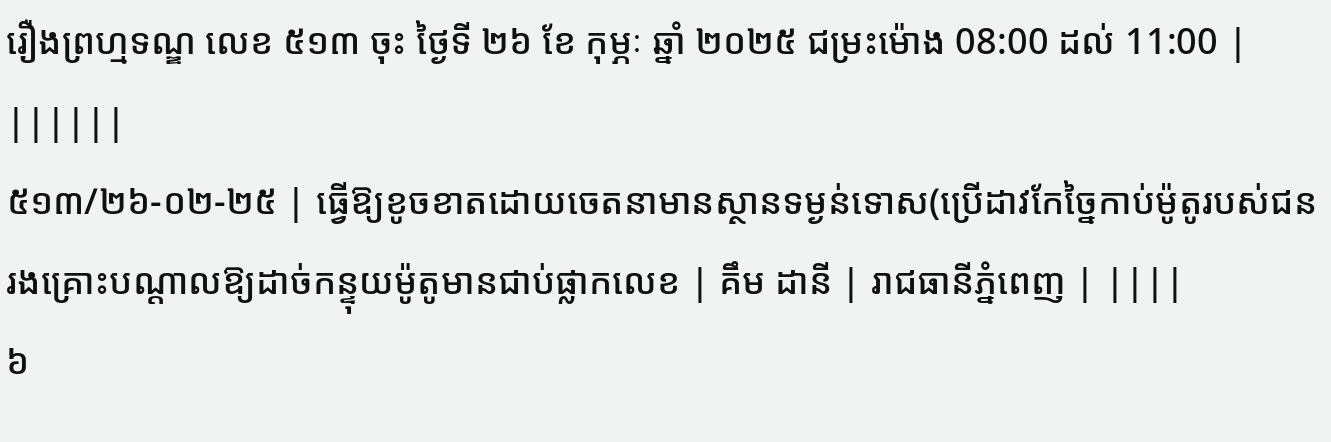រឿងព្រហ្មទណ្ឌ លេខ ៥១៣ ចុះ ថ្ងៃទី ២៦ ខែ កុម្ភៈ ឆ្នាំ ២០២៥ ជម្រះម៉ោង 08:00 ដល់ 11:00 | ||||||
៥១៣/២៦-០២-២៥ | ធ្វើឱ្យខូចខាតដោយចេតនាមានស្ថានទម្ងន់ទោស(ប្រើដាវកែច្នៃកាប់ម៉ូតូរបស់ជនរងគ្រោះបណ្តាលឱ្យដាច់កន្ទុយម៉ូតូមានជាប់ផ្លាកលេខ | គឹម ដានី | រាជធានីភ្នំពេញ | ||||
៦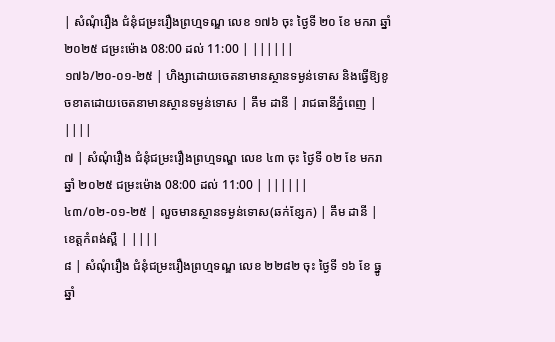| សំណុំរឿង ជំនុំជម្រះរឿងព្រហ្មទណ្ឌ លេខ ១៧៦ ចុះ ថ្ងៃទី ២០ ខែ មករា ឆ្នាំ ២០២៥ ជម្រះម៉ោង 08:00 ដល់ 11:00 | ||||||
១៧៦/២០-០១-២៥ | ហិង្សាដោយចេតនាមានស្ថានទម្ងន់ទោស និងធ្វើឱ្យខូចខាតដោយចេតនាមានស្ថានទម្ងន់ទោស | គឹម ដានី | រាជធានីភ្នំពេញ | ||||
៧ | សំណុំរឿង ជំនុំជម្រះរឿងព្រហ្មទណ្ឌ លេខ ៤៣ ចុះ ថ្ងៃទី ០២ ខែ មករា ឆ្នាំ ២០២៥ ជម្រះម៉ោង 08:00 ដល់ 11:00 | ||||||
៤៣/០២-០១-២៥ | លួចមានស្ថានទម្ងន់ទោស(ឆក់ខ្សែក) | គឹម ដានី | ខេត្តកំពង់ស្ពឺ | ||||
៨ | សំណុំរឿង ជំនុំជម្រះរឿងព្រហ្មទណ្ឌ លេខ ២២៨២ ចុះ ថ្ងៃទី ១៦ ខែ ធ្នូ ឆ្នាំ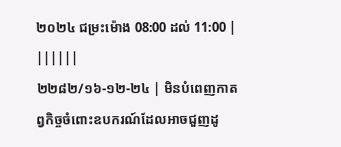២០២៤ ជម្រះម៉ោង 08:00 ដល់ 11:00 | ||||||
២២៨២/១៦-១២-២៤ | មិនបំពេញកាតព្វកិច្ចចំពោះឧបករណ៍ដែលអាចជួញដូ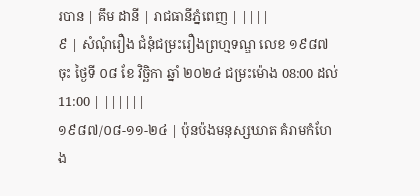របាន | គឹម ដានី | រាជធានីភ្នំពេញ | ||||
៩ | សំណុំរឿង ជំនុំជម្រះរឿងព្រហ្មទណ្ឌ លេខ ១៩៨៧ ចុះ ថ្ងៃទី ០៨ ខែ វិច្ឆិកា ឆ្នាំ ២០២៤ ជម្រះម៉ោង 08:00 ដល់ 11:00 | ||||||
១៩៨៧/០៨-១១-២៤ | ប៉ុនប៉ងមនុស្សឃាត គំរាមកំហែង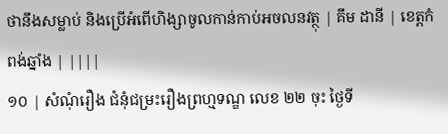ថានឹងសម្លាប់ និងប្រើអំពើហិង្សាចូលកាន់កាប់អចលនវត្ថុ | គឹម ដានី | ខេត្តកំពង់ឆ្នាំង | ||||
១០ | សំណុំរឿង ជំនុំជម្រះរឿងព្រហ្មទណ្ឌ លេខ ២២ ចុះ ថ្ងៃទី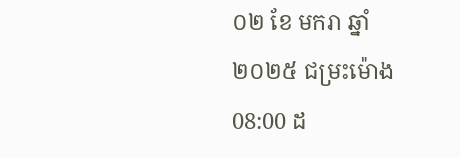០២ ខែ មករា ឆ្នាំ ២០២៥ ជម្រះម៉ោង 08:00 ដ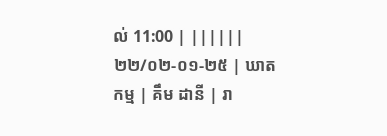ល់ 11:00 | ||||||
២២/០២-០១-២៥ | ឃាតកម្ម | គឹម ដានី | រា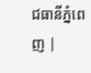ជធានីភ្នំពេញ |